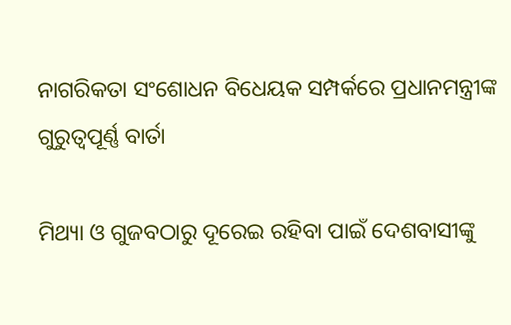ନାଗରିକତା ସଂଶୋଧନ ବିଧେୟକ ସମ୍ପର୍କରେ ପ୍ରଧାନମନ୍ତ୍ରୀଙ୍କ ଗୁରୁତ୍ୱପୂର୍ଣ୍ଣ ବାର୍ତା

ମିଥ୍ୟା ଓ ଗୁଜବଠାରୁ ଦୂରେଇ ରହିବା ପାଇଁ ଦେଶବାସୀଙ୍କୁ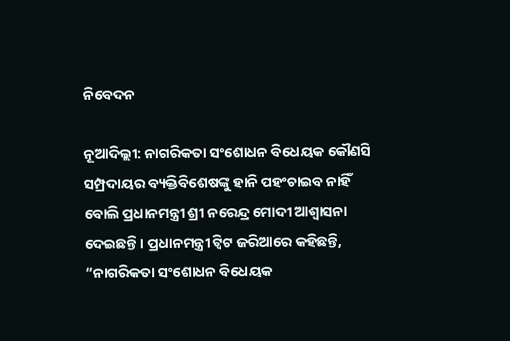ନିବେଦନ

ନୂଆଦିଲ୍ଲୀ: ନାଗରିକତା ସଂଶୋଧନ ବିଧେୟକ କୌଣସି ସମ୍ପ୍ରଦାୟର ବ୍ୟକ୍ତିବିଶେଷଙ୍କୁ ହାନି ପହଂଚାଇବ ନାହିଁ ବୋଲି ପ୍ରଧାନମନ୍ତ୍ରୀ ଶ୍ରୀ ନରେନ୍ଦ୍ର ମୋଦୀ ଆଶ୍ୱାସନା ଦେଇଛନ୍ତି । ପ୍ରଧାନମନ୍ତ୍ରୀ ଟ୍ୱିଟ ଜରିଆରେ କହିଛନ୍ତି, “ନାଗରିକତା ସଂଶୋଧନ ବିଧେୟକ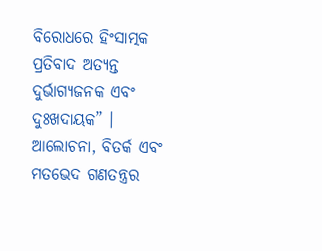ବିରୋଧରେ ହିଂସାତ୍ମକ ପ୍ରତିବାଦ ଅତ୍ୟନ୍ତ ଦୁର୍ଭାଗ୍ୟଜନକ ଏବଂ ଦୁଃଖଦାୟକ” । ଆଲୋଚନା, ବିତର୍କ ଏବଂ ମତଭେଦ ଗଣତନ୍ତ୍ରର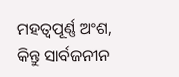ମହତ୍ୱପୂର୍ଣ୍ଣ ଅଂଶ, କିନ୍ତୁ ସାର୍ବଜନୀନ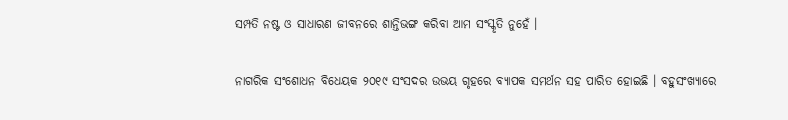ସମ୍ପତି ନଷ୍ଟ ଓ ସାଧାରଣ ଜୀବନରେ ଶାନ୍ତିଭଙ୍ଗ କରିବା ଆମ ସଂସ୍କୃତି ନୁହେଁ ।

ନାଗରିକ ସଂଶୋଧନ ବିଧେୟକ ୨୦୧୯ ସଂସଦର ଉଭୟ ଗୃହରେ ବ୍ୟାପକ ସମର୍ଥନ ସହ ପାରିତ ହୋଇଛି । ବହୁସଂଖ୍ୟାରେ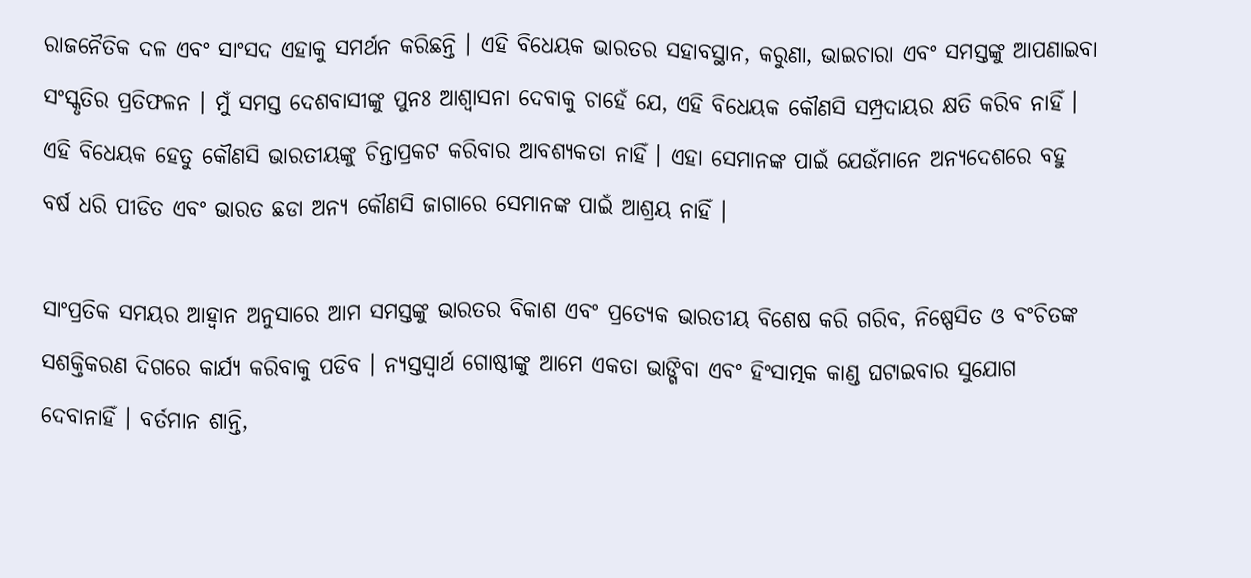ରାଜନୈତିକ ଦଳ ଏବଂ ସାଂସଦ ଏହାକୁ ସମର୍ଥନ କରିଛନ୍ତି । ଏହି ବିଧେୟକ ଭାରତର ସହାବସ୍ଥାନ, କରୁଣା, ଭାଇଚାରା ଏବଂ ସମସ୍ତଙ୍କୁ ଆପଣାଇବା ସଂସ୍କୃତିର ପ୍ରତିଫଳନ । ମୁଁ ସମସ୍ତ ଦେଶବାସୀଙ୍କୁ ପୁନଃ ଆଶ୍ୱାସନା ଦେବାକୁ ଚାହେଁ ଯେ, ଏହି ବିଧେୟକ କୌଣସି ସମ୍ପ୍ରଦାୟର କ୍ଷତି କରିବ ନାହିଁ । ଏହି ବିଧେୟକ ହେତୁ କୌଣସି ଭାରତୀୟଙ୍କୁ ଚିନ୍ତାପ୍ରକଟ କରିବାର ଆବଶ୍ୟକତା ନାହିଁ । ଏହା ସେମାନଙ୍କ ପାଇଁ ଯେଉଁମାନେ ଅନ୍ୟଦେଶରେ ବହୁ ବର୍ଷ ଧରି ପୀଡିତ ଏବଂ ଭାରତ ଛଡା ଅନ୍ୟ କୌଣସି ଜାଗାରେ ସେମାନଙ୍କ ପାଇଁ ଆଶ୍ରୟ ନାହିଁ ।

ସାଂପ୍ରତିକ ସମୟର ଆହ୍ୱାନ ଅନୁସାରେ ଆମ ସମସ୍ତଙ୍କୁ ଭାରତର ବିକାଶ ଏବଂ ପ୍ରତ୍ୟେକ ଭାରତୀୟ ବିଶେଷ କରି ଗରିବ, ନିଷ୍ପେସିତ ଓ ବଂଚିତଙ୍କ ସଶକ୍ତିକରଣ ଦିଗରେ କାର୍ଯ୍ୟ କରିବାକୁ ପଡିବ । ନ୍ୟସ୍ତସ୍ୱାର୍ଥ ଗୋଷ୍ଠୀଙ୍କୁ ଆମେ ଏକତା ଭାଙ୍ଗିବା ଏବଂ ହିଂସାତ୍ମକ କାଣ୍ଡ ଘଟାଇବାର ସୁଯୋଗ ଦେବାନାହିଁ । ବର୍ତମାନ ଶାନ୍ତି,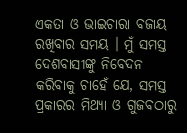ଏକତା ଓ ଭାଇଚାରା ବଜାୟ ରଖିବାର ସମୟ । ମୁଁ ସମସ୍ତ ଦେଶବାସୀଙ୍କୁ ନିବେଦନ କରିବାକୁ ଚାହେଁ ଯେ, ସମସ୍ତ ପ୍ରକାରର ମିଥ୍ୟା ଓ ଗୁଜବଠାରୁ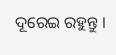ଦୂରେଇ ରହୁନ୍ତୁ ।